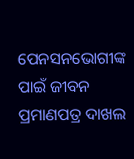ପେନସନଭୋଗୀଙ୍କ ପାଇଁ ଜୀବନ ପ୍ରମାଣପତ୍ର ଦାଖଲ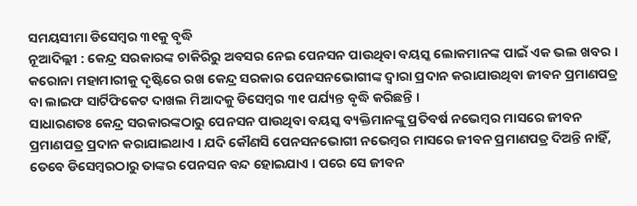ସମୟସୀମା ଡିସେମ୍ବର ୩୧କୁ ବୃଦ୍ଧି
ନୂଆଦିଲ୍ଲୀ : କେନ୍ଦ୍ର ସରକାରଙ୍କ ଚାକିରିରୁ ଅବସର ନେଇ ପେନସନ ପାଉଥିବା ବୟସ୍କ ଲୋକମାନଙ୍କ ପାଇଁ ଏକ ଭଲ ଖବର । କରୋନା ମହାମାରୀକୁ ଦୃଷ୍ଟିରେ ରଖ କେନ୍ଦ୍ର ସରକାର ପେନସନଭୋଗୀଙ୍କ ଦ୍ୱାରା ପ୍ରଦାନ କରାଯାଉଥିବା ଜୀବନ ପ୍ରମାଣପତ୍ର ବା ଲାଇଫ ସାର୍ଟିଫିକେଟ ଦାଖଲ ମିଆଦକୁ ଡିସେମ୍ବର ୩୧ ପର୍ଯ୍ୟନ୍ତ ବୃଦ୍ଧି କରିଛନ୍ତି ।
ସାଧାରଣତଃ କେନ୍ଦ୍ର ସରକାରଙ୍କଠାରୁ ପେନସନ ପାଉଥିବା ବୟସ୍କ ବ୍ୟକ୍ତିମାନଙ୍କୁ ପ୍ରତିବର୍ଷ ନଭେମ୍ବର ମାସରେ ଜୀବନ ପ୍ରମାଣପତ୍ର ପ୍ରଦାନ କରାଯାଇଥାଏ । ଯଦି କୌଣସି ପେନସନଭୋଗୀ ନଭେମ୍ବର ମାସରେ ଜୀବନ ପ୍ରମାଣପତ୍ର ଦିଅନ୍ତି ନାହିଁ, ତେବେ ଡିସେମ୍ବରଠାରୁ ତାଙ୍କର ପେନସନ ବନ୍ଦ ହୋଇଯାଏ । ପରେ ସେ ଜୀବନ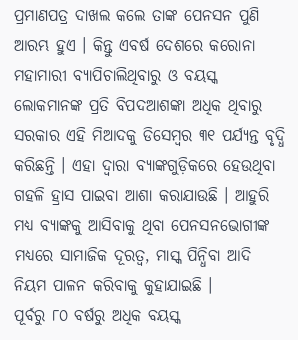ପ୍ରମାଣପତ୍ର ଦାଖଲ କଲେ ତାଙ୍କ ପେନସନ ପୁଣି ଆରମ୍ଭ ହୁଏ । କିନ୍ତୁ ଏବର୍ଷ ଦେଶରେ କରୋନା ମହାମାରୀ ବ୍ୟାପିଚାଲିଥିବାରୁ ଓ ବୟସ୍କ ଲୋକମାନଙ୍କ ପ୍ରତି ବିପଦଆଶଙ୍କା ଅଧିକ ଥିବାରୁ ସରକାର ଏହି ମିଆଦକୁ ଡିସେମ୍ବର ୩୧ ପର୍ଯ୍ୟନ୍ତ ବୃଦ୍ଧି କରିଛନ୍ତି । ଏହା ଦ୍ୱାରା ବ୍ୟାଙ୍କଗୁଡ଼ିକରେ ହେଉଥିବା ଗହଳି ହ୍ରାସ ପାଇବା ଆଶା କରାଯାଉଛି । ଆହୁରି ମଧ୍ୟ ବ୍ୟାଙ୍କକୁ ଆସିବାକୁ ଥିବା ପେନସନଭୋଗୀଙ୍କ ମଧ୍ୟରେ ସାମାଜିକ ଦୂରତ୍ୱ, ମାସ୍କ ପିନ୍ଧିବା ଆଦି ନିୟମ ପାଳନ କରିବାକୁ କୁହାଯାଇଛି ।
ପୂର୍ବରୁ ୮୦ ବର୍ଷରୁ ଅଧିକ ବୟସ୍କ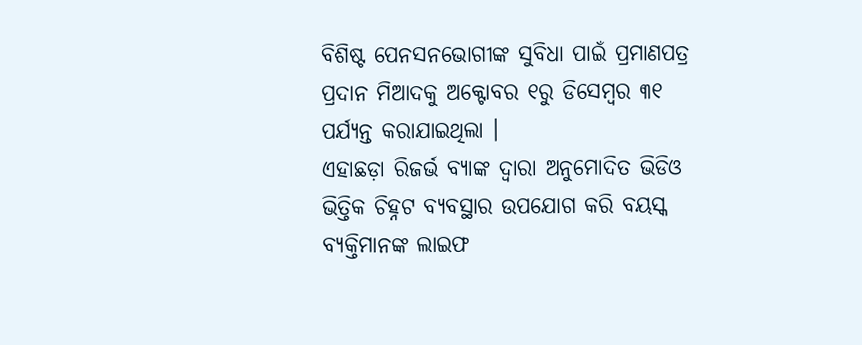ବିଶିଷ୍ଟ ପେନସନଭୋଗୀଙ୍କ ସୁବିଧା ପାଇଁ ପ୍ରମାଣପତ୍ର ପ୍ରଦାନ ମିଆଦକୁ ଅକ୍ଟୋବର ୧ରୁ ଡିସେମ୍ବର ୩୧ ପର୍ଯ୍ୟନ୍ତ କରାଯାଇଥିଲା ।
ଏହାଛଡ଼ା ରିଜର୍ଭ ବ୍ୟାଙ୍କ ଦ୍ୱାରା ଅନୁମୋଦିତ ଭିଡିଓ ଭିତ୍ତିକ ଚିହ୍ନଟ ବ୍ୟବସ୍ଥାର ଉପଯୋଗ କରି ବୟସ୍କ ବ୍ୟକ୍ତିମାନଙ୍କ ଲାଇଫ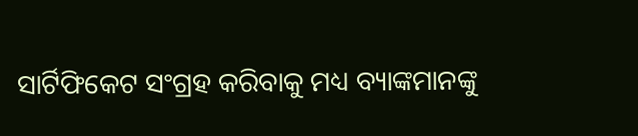ସାର୍ଟିଫିକେଟ ସଂଗ୍ରହ କରିବାକୁ ମଧ୍ୟ ବ୍ୟାଙ୍କମାନଙ୍କୁ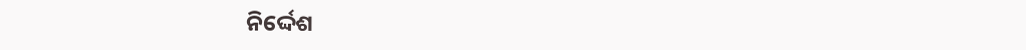ନିର୍ଦ୍ଦେଶ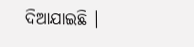ଦିଆଯାଇଛି ।